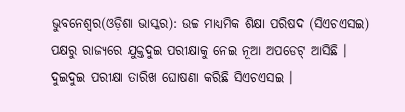ଭୁବନେଶ୍ୱର(ଓଡ଼ିଶା ଭାସ୍କର): ଉଚ୍ଚ ମାଧ୍ୟମିକ ଶିକ୍ଷା ପରିଷଦ (ସିଏଚଏସଇ) ପକ୍ଷରୁ ରାଜ୍ୟରେ ଯୁକ୍ତଦୁଇ ପରୀକ୍ଷାକୁ ନେଇ ନୂଆ ଅପଡେଟ୍ ଆସିଛି । ଦୁଇଦୁଇ ପରୀକ୍ଷା ତାରିଖ ଘୋଷଣା କରିଛି ସିଏଚଏସଇ ।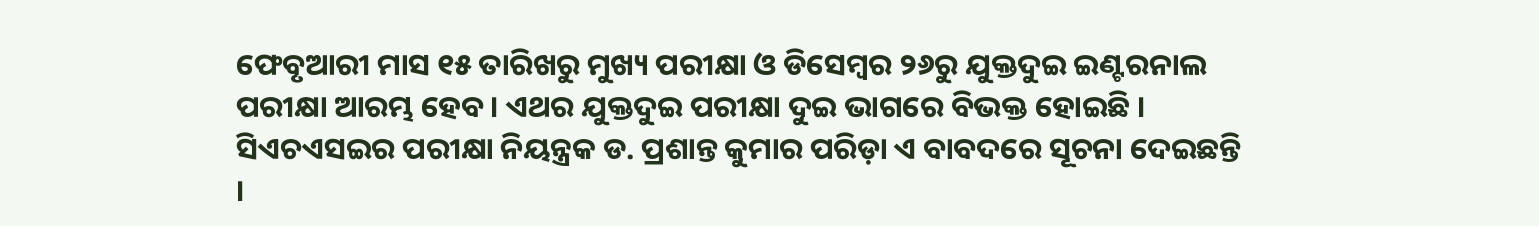ଫେବୃଆରୀ ମାସ ୧୫ ତାରିଖରୁ ମୁଖ୍ୟ ପରୀକ୍ଷା ଓ ଡିସେମ୍ବର ୨୬ରୁ ଯୁକ୍ତଦୁଇ ଇଣ୍ଟରନାଲ ପରୀକ୍ଷା ଆରମ୍ଭ ହେବ । ଏଥର ଯୁକ୍ତଦୁଇ ପରୀକ୍ଷା ଦୁଇ ଭାଗରେ ବିଭକ୍ତ ହୋଇଛି । ସିଏଚଏସଇର ପରୀକ୍ଷା ନିୟନ୍ତ୍ରକ ଡ. ପ୍ରଶାନ୍ତ କୁମାର ପରିଡ଼ା ଏ ବାବଦରେ ସୂଚନା ଦେଇଛନ୍ତି ।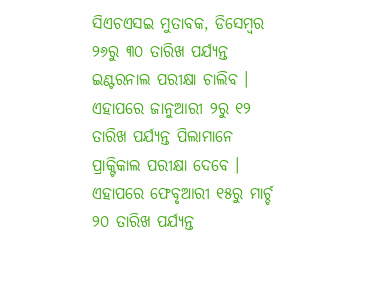ସିଏଚଏସଇ ମୁତାବକ, ଡିସେମ୍ବର ୨୬ରୁ ୩୦ ତାରିଖ ପର୍ଯ୍ୟନ୍ତ ଇଣ୍ଟରନାଲ ପରୀକ୍ଷା ଚାଲିବ । ଏହାପରେ ଜାନୁଆରୀ ୨ରୁ ୧୨ ତାରିଖ ପର୍ଯ୍ୟନ୍ତ ପିଲାମାନେ ପ୍ରାକ୍ଟିକାଲ ପରୀକ୍ଷା ଦେବେ । ଏହାପରେ ଫେବୃଆରୀ ୧୫ରୁ ମାର୍ଚ୍ଚ ୨୦ ତାରିଖ ପର୍ଯ୍ୟନ୍ତ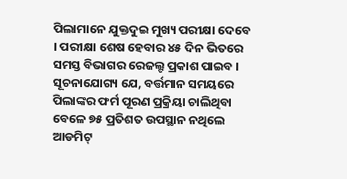ପିଲାମାନେ ଯୁକ୍ତଦୁଇ ମୁଖ୍ୟ ପରୀକ୍ଷା ଦେବେ । ପରୀକ୍ଷା ଶେଷ ହେବାର ୪୫ ଦିନ ଭିତରେ ସମସ୍ତ ବିଭାଗର ରେଜଲ୍ଟ ପ୍ରକାଶ ପାଇବ । ସୂଚନାଯୋଗ୍ୟ ଯେ, ବର୍ତ୍ତମାନ ସମୟରେ ପିଲାଙ୍କର ଫର୍ମ ପୂରଣ ପ୍ରକ୍ରିୟା ଚାଲିଥିବା ବେଳେ ୭୫ ପ୍ରତିଶତ ଉପସ୍ଥାନ ନଥିଲେ ଆଡମିଟ୍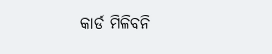କାର୍ଡ ମିଳିବନି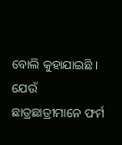ବୋଲି କୁହାଯାଇଛି । ଯେଉଁ ଛାତ୍ରଛାତ୍ରୀମାନେ ଫର୍ମ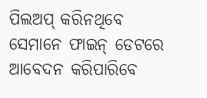ପିଲଅପ୍ କରିନଥିବେ ସେମାନେ ଫାଇନ୍ ଡେଟରେ ଆବେଦନ କରିପାରିବେ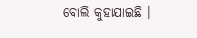ବୋଲି କୁହାଯାଇଛି ।